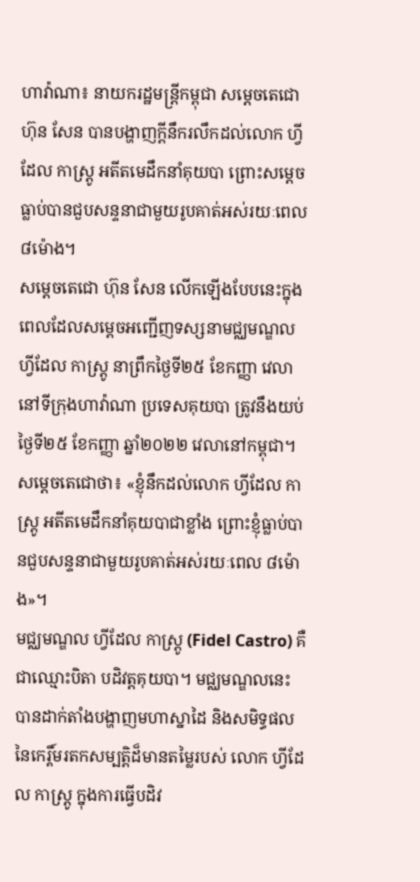ហាវ៉ាណា៖ នាយករដ្ឋមន្ត្រីកម្ពុជា សម្ដេចតេជោ ហ៊ុន សែន បានបង្ហាញក្ដីនឹករលឹកដល់លោក ហ្វីដែល កាស្ត្រូ អតីតមេដឹកនាំគុយបា ព្រោះសម្ដេចធ្លាប់បានជួបសន្ទនាជាមួយរូបគាត់អស់រយៈពេល ៨ម៉ោង។
សម្ដេចតេជោ ហ៊ុន សែន លើកឡើងបែបនេះក្នុងពេលដែលសម្ដេចអញ្ជើញទស្សនាមជ្ឈមណ្ឌល ហ្វីដែល កាស្ត្រូ នាព្រឹកថ្ងៃទី២៥ ខែកញ្ញា វេលានៅទីក្រុងហាវ៉ាណា ប្រទេសគុយបា ត្រូវនឹងយប់ថ្ងៃទី២៥ ខែកញ្ញា ឆ្នាំ២០២២ វេលានៅកម្ពុជា។
សម្តេចតេជោថា៖ «ខ្ញុំនឹកដល់លោក ហ្វីដែល កាស្ត្រូ អតីតមេដឹកនាំគុយបាជាខ្លាំង ព្រោះខ្ញុំធ្លាប់បានជួបសន្ទនាជាមួយរូបគាត់អស់រយៈពេល ៨ម៉ោង»។
មជ្ឈមណ្ឌល ហ្វីដែល កាស្ត្រូ (Fidel Castro) គឺជាឈ្មោះបិតា បដិវត្តគុយបា។ មជ្ឈមណ្ឌលនេះ បានដាក់តាំងបង្ហាញមហាស្នាដៃ និងសមិទ្ធផល នៃកេរ្តិ៍មរតកសម្បត្តិដ៏មានតម្លៃរបស់ លោក ហ្វីដែល កាស្រ្តូ ក្នុងការធ្វើបដិវ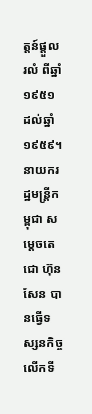ត្តន៍ផ្តួលរលំ ពីឆ្នាំ១៩៥១ ដល់ឆ្នាំ១៩៥៩។
នាយករដ្ឋមន្ត្រីកម្ពុជា សម្ដេចតេជោ ហ៊ុន សែន បានធ្វើទស្សនកិច្ចលើកទី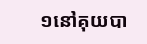១នៅគុយបា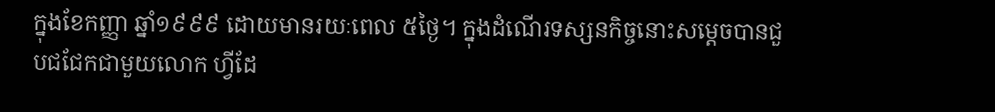ក្នុងខែកញ្ញា ឆ្នាំ១៩៩៩ ដោយមានរយៈពេល ៥ថ្ងៃ។ ក្នុងដំណើរទស្សនកិច្ចនោះសម្ដេចបានជួបជជែកជាមួយលោក ហ្វីដែ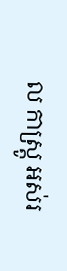ល កាស្ត្រូ អស់រ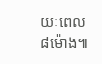យៈពេល ៨ម៉ោង៕